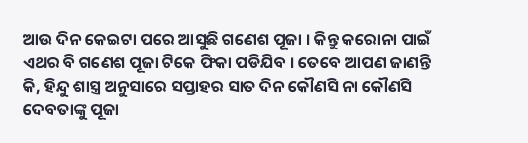ଆଉ ଦିନ କେଇଟା ପରେ ଆସୁଛି ଗଣେଶ ପୂଜା । କିନ୍ତୁ କରୋନା ପାଇଁ ଏଥର ବି ଗଣେଶ ପୂଜା ଟିକେ ଫିକା ପଡିଯିବ । ତେବେ ଆପଣ ଜାଣନ୍ତି କି, ହିନ୍ଦୁ ଶାସ୍ତ୍ର ଅନୁସାରେ ସପ୍ତାହର ସାତ ଦିନ କୌଣସି ନା କୌଣସି ଦେବତାଙ୍କୁ ପୂଜା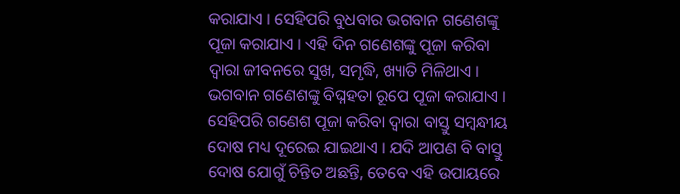କରାଯାଏ । ସେହିପରି ବୁଧବାର ଭଗବାନ ଗଣେଶଙ୍କୁ ପୂଜା କରାଯାଏ । ଏହି ଦିନ ଗଣେଶଙ୍କୁ ପୂଜା କରିବା ଦ୍ୱାରା ଜୀବନରେ ସୁଖ, ସମୃଦ୍ଧି, ଖ୍ୟାତି ମିଳିଥାଏ । ଭଗବାନ ଗଣେଶଙ୍କୁ ବିଘ୍ନହତା ରୂପେ ପୂଜା କରାଯାଏ । ସେହିପରି ଗଣେଶ ପୂଜା କରିବା ଦ୍ୱାରା ବାସ୍ତୁ ସମ୍ବନ୍ଧୀୟ ଦୋଷ ମଧ୍ୟ ଦୂରେଇ ଯାଇଥାଏ । ଯଦି ଆପଣ ବି ବାସ୍ତୁ ଦୋଷ ଯୋଗୁଁ ଚିନ୍ତିତ ଅଛନ୍ତି, ତେବେ ଏହି ଉପାୟରେ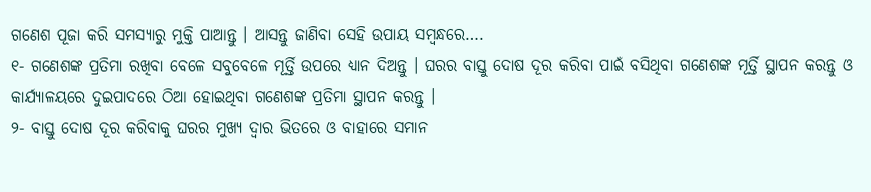ଗଣେଶ ପୂଜା କରି ସମସ୍ୟାରୁ ମୁକ୍ତି ପାଆନ୍ତୁ । ଆସନ୍ତୁ ଜାଣିବା ସେହି ଉପାୟ ସମ୍ବନ୍ଧରେ….
୧- ଗଣେଶଙ୍କ ପ୍ରତିମା ରଖିବା ବେଳେ ସବୁବେଳେ ମୂର୍ତ୍ତି ଉପରେ ଧ୍ୟାନ ଦିଅନ୍ତୁ । ଘରର ବାସ୍ତୁ ଦୋଷ ଦୂର କରିବା ପାଇଁ ବସିଥିବା ଗଣେଶଙ୍କ ମୂର୍ତ୍ତି ସ୍ଥାପନ କରନ୍ତୁ ଓ କାର୍ଯ୍ୟାଳୟରେ ଦୁଇପାଦରେ ଠିଆ ହୋଇଥିବା ଗଣେଶଙ୍କ ପ୍ରତିମା ସ୍ଥାପନ କରନ୍ତୁ ।
୨- ବାସ୍ତୁ ଦୋଷ ଦୂର କରିବାକୁ ଘରର ମୁଖ୍ୟ ଦ୍ୱାର ଭିତରେ ଓ ବାହାରେ ସମାନ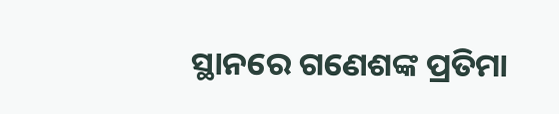ସ୍ଥାନରେ ଗଣେଶଙ୍କ ପ୍ରତିମା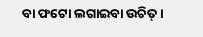ବା ଫଟୋ ଲଗାଇବା ଉଚିତ୍ ।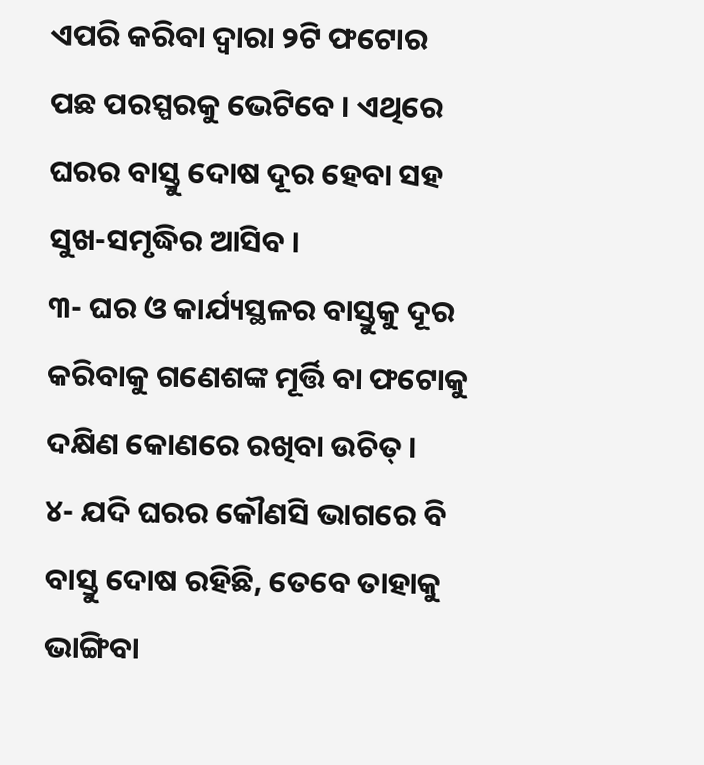ଏପରି କରିବା ଦ୍ୱାରା ୨ଟି ଫଟୋର ପଛ ପରସ୍ପରକୁ ଭେଟିବେ । ଏଥିରେ ଘରର ବାସ୍ତୁ ଦୋଷ ଦୂର ହେବା ସହ ସୁଖ-ସମୃଦ୍ଧିର ଆସିବ ।
୩- ଘର ଓ କାର୍ଯ୍ୟସ୍ଥଳର ବାସ୍ତୁକୁ ଦୂର କରିବାକୁ ଗଣେଶଙ୍କ ମୂର୍ତ୍ତି ବା ଫଟୋକୁ ଦକ୍ଷିଣ କୋଣରେ ରଖିବା ଉଚିତ୍ ।
୪- ଯଦି ଘରର କୌଣସି ଭାଗରେ ବି ବାସ୍ତୁ ଦୋଷ ରହିଛି, ତେବେ ତାହାକୁ ଭାଙ୍ଗିବା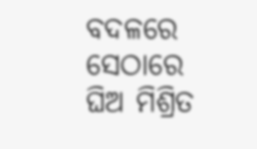ବଦଳରେ ସେଠାରେ ଘିଅ ମିଶ୍ରିତ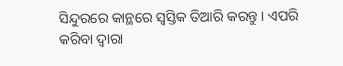ସିନ୍ଦୁରରେ କାନ୍ଥରେ ସ୍ୱସ୍ତିକ ତିଆରି କରନ୍ତୁ । ଏପରି କରିବା ଦ୍ୱାରା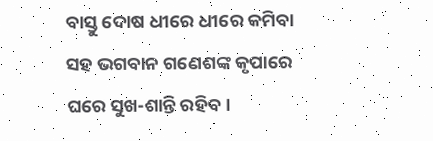ବାସ୍ତୁ ଦୋଷ ଧୀରେ ଧୀରେ କମିବା ସହ ଭଗବାନ ଗଣେଶଙ୍କ କୃପାରେ ଘରେ ସୁଖ-ଶାନ୍ତି ରହିବ ।